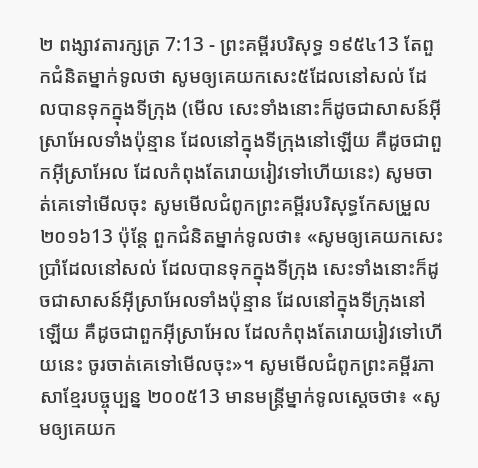២ ពង្សាវតារក្សត្រ 7:13 - ព្រះគម្ពីរបរិសុទ្ធ ១៩៥៤13 តែពួកជំនិតម្នាក់ទូលថា សូមឲ្យគេយកសេះ៥ដែលនៅសល់ ដែលបានទុកក្នុងទីក្រុង (មើល សេះទាំងនោះក៏ដូចជាសាសន៍អ៊ីស្រាអែលទាំងប៉ុន្មាន ដែលនៅក្នុងទីក្រុងនៅឡើយ គឺដូចជាពួកអ៊ីស្រាអែល ដែលកំពុងតែរោយរៀវទៅហើយនេះ) សូមចាត់គេទៅមើលចុះ សូមមើលជំពូកព្រះគម្ពីរបរិសុទ្ធកែសម្រួល ២០១៦13 ប៉ុន្តែ ពួកជំនិតម្នាក់ទូលថា៖ «សូមឲ្យគេយកសេះប្រាំដែលនៅសល់ ដែលបានទុកក្នុងទីក្រុង សេះទាំងនោះក៏ដូចជាសាសន៍អ៊ីស្រាអែលទាំងប៉ុន្មាន ដែលនៅក្នុងទីក្រុងនៅឡើយ គឺដូចជាពួកអ៊ីស្រាអែល ដែលកំពុងតែរោយរៀវទៅហើយនេះ ចូរចាត់គេទៅមើលចុះ»។ សូមមើលជំពូកព្រះគម្ពីរភាសាខ្មែរបច្ចុប្បន្ន ២០០៥13 មានមន្ត្រីម្នាក់ទូលស្ដេចថា៖ «សូមឲ្យគេយក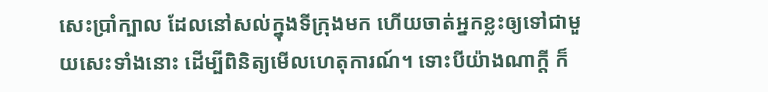សេះប្រាំក្បាល ដែលនៅសល់ក្នុងទីក្រុងមក ហើយចាត់អ្នកខ្លះឲ្យទៅជាមួយសេះទាំងនោះ ដើម្បីពិនិត្យមើលហេតុការណ៍។ ទោះបីយ៉ាងណាក្ដី ក៏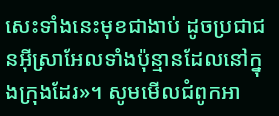សេះទាំងនេះមុខជាងាប់ ដូចប្រជាជនអ៊ីស្រាអែលទាំងប៉ុន្មានដែលនៅក្នុងក្រុងដែរ»។ សូមមើលជំពូកអា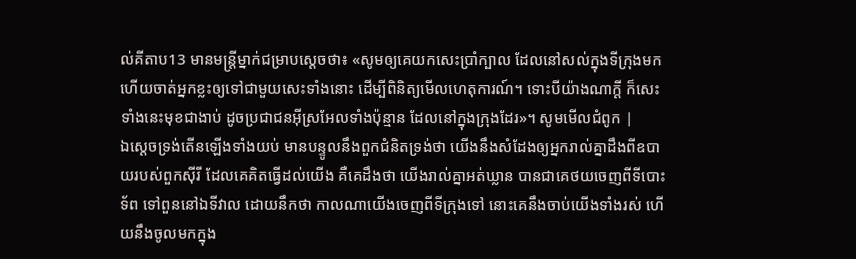ល់គីតាប13 មានមន្ត្រីម្នាក់ជម្រាបស្តេចថា៖ «សូមឲ្យគេយកសេះប្រាំក្បាល ដែលនៅសល់ក្នុងទីក្រុងមក ហើយចាត់អ្នកខ្លះឲ្យទៅជាមួយសេះទាំងនោះ ដើម្បីពិនិត្យមើលហេតុការណ៍។ ទោះបីយ៉ាងណាក្តី ក៏សេះទាំងនេះមុខជាងាប់ ដូចប្រជាជនអ៊ីស្រអែលទាំងប៉ុន្មាន ដែលនៅក្នុងក្រុងដែរ»។ សូមមើលជំពូក |
ឯស្តេចទ្រង់តើនឡើងទាំងយប់ មានបន្ទូលនឹងពួកជំនិតទ្រង់ថា យើងនឹងសំដែងឲ្យអ្នករាល់គ្នាដឹងពីឧបាយរបស់ពួកស៊ីរី ដែលគេគិតធ្វើដល់យើង គឺគេដឹងថា យើងរាល់គ្នាអត់ឃ្លាន បានជាគេថយចេញពីទីបោះទ័ព ទៅពួននៅឯទីវាល ដោយនឹកថា កាលណាយើងចេញពីទីក្រុងទៅ នោះគេនឹងចាប់យើងទាំងរស់ ហើយនឹងចូលមកក្នុង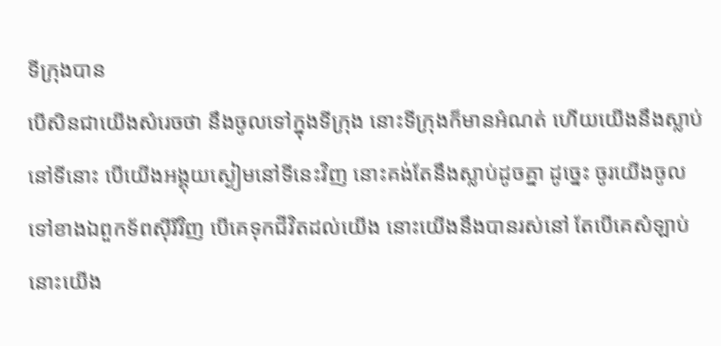ទីក្រុងបាន
បើសិនជាយើងសំរេចថា នឹងចូលទៅក្នុងទីក្រុង នោះទីក្រុងក៏មានអំណត់ ហើយយើងនឹងស្លាប់នៅទីនោះ បើយើងអង្គុយស្ងៀមនៅទីនេះវិញ នោះគង់តែនឹងស្លាប់ដូចគ្នា ដូច្នេះ ចូរយើងចូលទៅខាងឯពួកទ័ពស៊ីរីវិញ បើគេទុកជីវិតដល់យើង នោះយើងនឹងបានរស់នៅ តែបើគេសំឡាប់ នោះយើង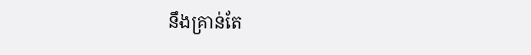នឹងគ្រាន់តែ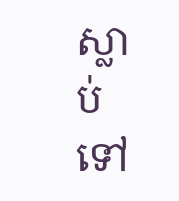ស្លាប់ទៅ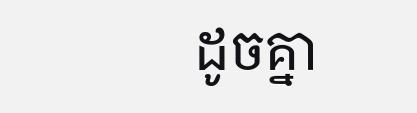ដូចគ្នា